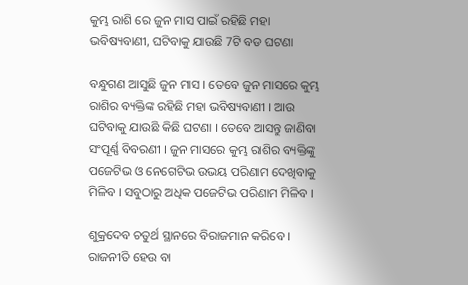କୁମ୍ଭ ରାଶି ରେ ଜୁନ ମାସ ପାଇଁ ରହିଛି ମହା ଭବିଷ୍ୟବାଣୀ, ଘଟିବାକୁ ଯାଉଛି 7ଟି ବଡ ଘଟଣା

ବନ୍ଧୁଗଣ ଆସୁଛି ଜୁନ ମାସ । ତେବେ ଜୁନ ମାସରେ କୁମ୍ଭ ରାଶିର ବ୍ୟକ୍ତିଙ୍କ ରହିଛି ମହା ଭବିଷ୍ୟବାଣୀ । ଆଉ ଘଟିବାକୁ ଯାଉଛି କିଛି ଘଟଣା । ତେବେ ଆସନ୍ତୁ ଜାଣିବା ସଂପୂର୍ଣ୍ଣ ବିବରଣୀ । ଜୁନ ମାସରେ କୁମ୍ଭ ରାଶିର ବ୍ୟକ୍ତିଙ୍କୁ ପଜେଟିଭ ଓ ନେଗେଟିଭ ଉଭୟ ପରିଣାମ ଦେଖିବାକୁ ମିଳିବ । ସବୁଠାରୁ ଅଧିକ ପଜେଟିଭ ପରିଣାମ ମିଳିବ ।

ଶୁକ୍ରଦେବ ଚତୁର୍ଥ ସ୍ଥାନରେ ବିରାଜମାନ କରିବେ । ରାଜନୀତି ହେଉ ବା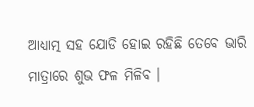ଆଧ୍ୟାତ୍ମ ସହ ଯୋଡି ହୋଇ ରହିଛି ତେବେ ଭାରି ମାତ୍ରାରେ ଶୁଭ ଫଳ ମିଳିବ ।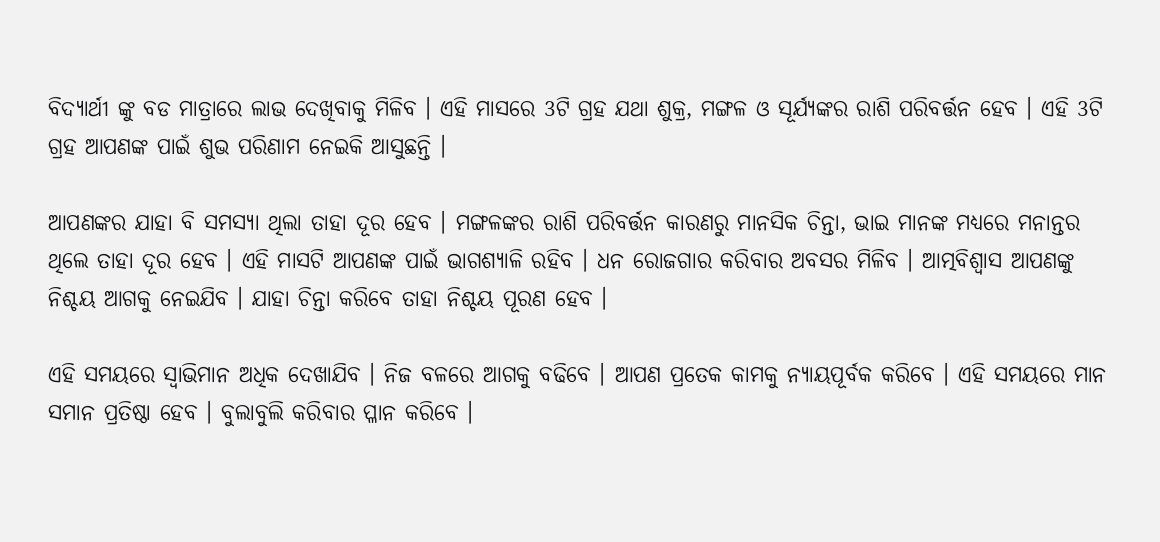ବିଦ୍ୟାର୍ଥୀ ଙ୍କୁ ବଡ ମାତ୍ରାରେ ଲାଭ ଦେଖିବାକୁ ମିଳିବ । ଏହି ମାସରେ 3ଟି ଗ୍ରହ ଯଥା ଶୁକ୍ର, ମଙ୍ଗଳ ଓ ସୂର୍ଯ୍ୟଙ୍କର ରାଶି ପରିବର୍ତ୍ତନ ହେବ । ଏହି 3ଟି ଗ୍ରହ ଆପଣଙ୍କ ପାଇଁ ଶୁଭ ପରିଣାମ ନେଇକି ଆସୁଛନ୍ତି ।

ଆପଣଙ୍କର ଯାହା ବି ସମସ୍ଯା ଥିଲା ତାହା ଦୂର ହେବ । ମଙ୍ଗଳଙ୍କର ରାଶି ପରିବର୍ତ୍ତନ କାରଣରୁ ମାନସିକ ଚିନ୍ତା, ଭାଇ ମାନଙ୍କ ମଧ୍ୟରେ ମନାନ୍ତର ଥିଲେ ତାହା ଦୂର ହେବ । ଏହି ମାସଟି ଆପଣଙ୍କ ପାଇଁ ଭାଗଶ୍ୟାଳି ରହିବ । ଧନ ରୋଜଗାର କରିବାର ଅବସର ମିଳିବ । ଆତ୍ମବିଶ୍ଵାସ ଆପଣଙ୍କୁ ନିଶ୍ଚୟ ଆଗକୁ ନେଇଯିବ । ଯାହା ଚିନ୍ତା କରିବେ ତାହା ନିଶ୍ଚୟ ପୂରଣ ହେବ ।

ଏହି ସମୟରେ ସ୍ଵାଭିମାନ ଅଧିକ ଦେଖାଯିବ । ନିଜ ବଳରେ ଆଗକୁ ବଢିବେ । ଆପଣ ପ୍ରତେକ କାମକୁ ନ୍ୟାୟପୂର୍ବକ କରିବେ । ଏହି ସମୟରେ ମାନ ସମାନ ପ୍ରତିଷ୍ଠା ହେବ । ବୁଲାବୁଲି କରିବାର ପ୍ଳାନ କରିବେ ।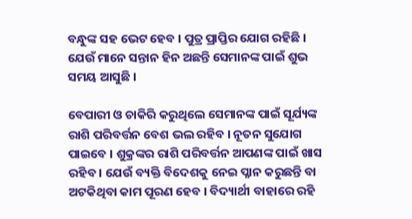ବନ୍ଧୁଙ୍କ ସହ ଭେଟ ହେବ । ପୁତ୍ର ପ୍ରାପ୍ତିର ଯୋଗ ରହିଛି । ଯେଉଁ ମାନେ ସନ୍ତାନ ହିନ ଅଛନ୍ତି ସେମାନଙ୍କ ପାଇଁ ଶୁଭ ସମୟ ଆସୁଛି ।

ବେପାରୀ ଓ ଚାକିରି କରୁଥିଲେ ସେମାନଙ୍କ ପାଇଁ ସୂର୍ଯ୍ୟଙ୍କ ରାଶି ପରିବର୍ତ୍ତନ ବେଶ ଭଲ ରହିବ । ନୂତନ ସୁଯୋଗ ପାଇବେ । ଶୁକ୍ରଙ୍କର ରାଶି ପରିବର୍ତ୍ତନ ଆପଣଙ୍କ ପାଇଁ ଖାସ ରହିବ । ଯେଉଁ ବ୍ୟକ୍ତି ବିଦେଶକୁ ନେଇ ପ୍ଳାନ କରୁଛନ୍ତି ବା ଅଟକିଥିବା କାମ ପୂରଣ ହେବ । ବିଦ୍ୟାର୍ଥୀ ବାହାରେ ରହି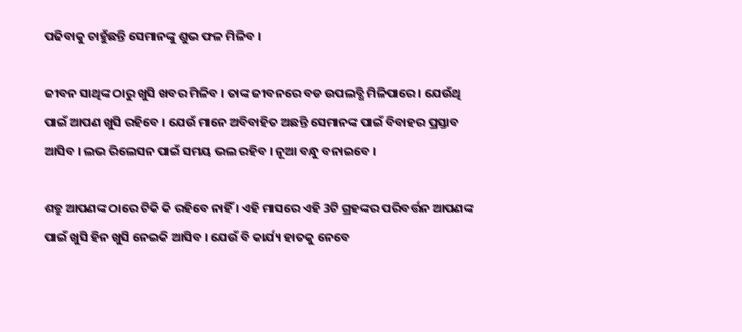ପଢିବାକୁ ଚାହୁଁଛନ୍ତି ସେମାନଙ୍କୁ ଶୁଭ ଫଳ ମିଳିବ ।

ଜୀବନ ସାଥିଙ୍କ ଠାରୁ ଖୁସି ଖବର ମିଳିବ । ତାଙ୍କ ଜୀବନରେ ବଡ ଉପଲବ୍ଧି ମିଳିପାରେ । ଯେଉଁଥି ପାଇଁ ଆପଣ ଖୁସି ରହିବେ । ଯେଉଁ ମାନେ ଅବିବାହିତ ଅଛନ୍ତି ସେମାନଙ୍କ ପାଇଁ ବିବାହର ପ୍ରସ୍ତାବ ଆସିବ । ଲଭ ରିଲେସନ ପାଇଁ ସମୟ ଭଲ ରହିବ । ନୂଆ ବନ୍ଧୁ ବନାଇବେ ।

ଶତ୍ରୁ ଆପଣଙ୍କ ଠାରେ ଟିକି କି ରହିବେ ନାହିଁ । ଏହି ମାସରେ ଏହି 3ଟି ଗ୍ରହଙ୍କର ପରିବର୍ତ୍ତନ ଆପଣଙ୍କ ପାଇଁ ଖୁସି ହିନ ଖୁସି ନେଇକି ଆସିବ । ଯେଉଁ ବି କାର୍ଯ୍ୟ ହାତକୁ ନେବେ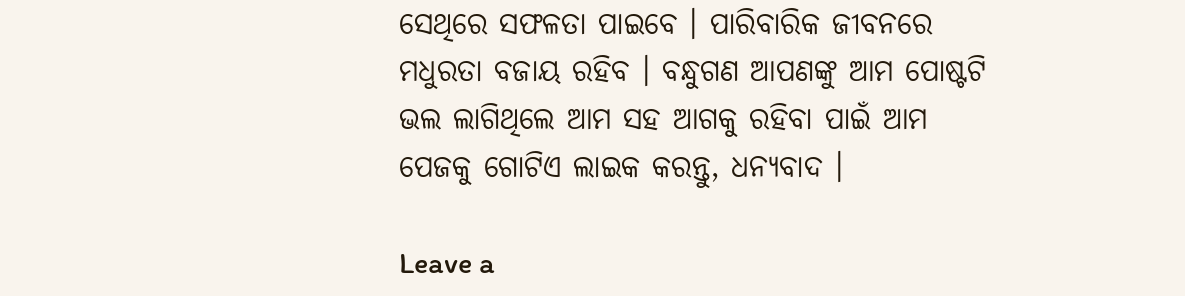ସେଥିରେ ସଫଳତା ପାଇବେ । ପାରିବାରିକ ଜୀବନରେ ମଧୁରତା ବଜାୟ ରହିବ । ବନ୍ଧୁଗଣ ଆପଣଙ୍କୁ ଆମ ପୋଷ୍ଟଟି ଭଲ ଲାଗିଥିଲେ ଆମ ସହ ଆଗକୁ ରହିବା ପାଇଁ ଆମ ପେଜକୁ ଗୋଟିଏ ଲାଇକ କରନ୍ତୁ, ଧନ୍ୟବାଦ ।

Leave a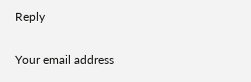Reply

Your email address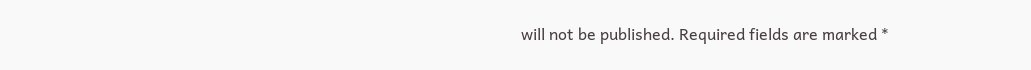will not be published. Required fields are marked *